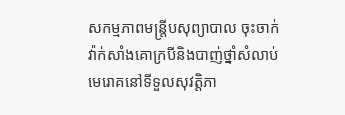សកម្មភាពមន្រ្តីបសុព្យាបាល ចុះចាក់វ៉ាក់សាំងគោក្របីនិងបាញ់ថ្នាំសំលាប់មេរោគនៅទីទួលសុវត្តិភា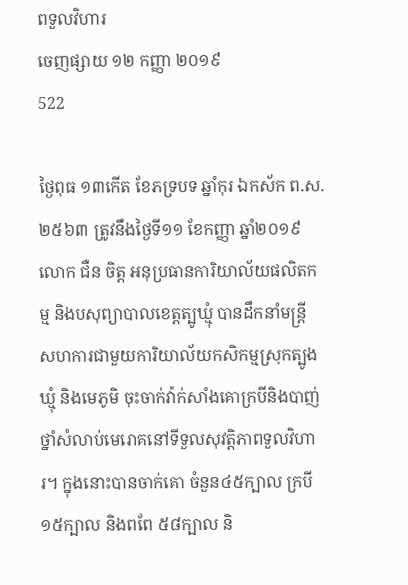ពទួលវិហារ
ចេញផ្សាយ ១២ កញ្ញា ២០១៩
522

ថ្ងៃពុធ ១៣កើត ខែភទ្របទ ឆ្នាំកុរ ឯកស័ក ព.ស.២៥៦៣ ត្រូវនឹងថ្ងៃទី១១ ខែកញ្ញា ឆ្នាំ២០១៩ លោក ជឺន ចិត្ត អនុប្រធានការិយាល័យផលិតកម្ម និងបសុព្យាបាលខេត្តត្បូឃ្មុំ បានដឹកនាំមន្ត្រី សហការជាមួយការិយាល័យកសិកម្មស្រុកត្បូងឃ្មុំ និងមេភូមិ ចុះចាក់វ៉ាក់សាំងគោក្របីនិងបាញ់ថ្នាំសំលាប់មេរោគនៅទីទួលសុវត្តិភាពទួលវិហារ។ ក្នុងនោះបានចាក់គោ ចំនួន៤៥ក្បាល ក្របី១៥ក្បាល និងពពែ ៥៨ក្បាល និ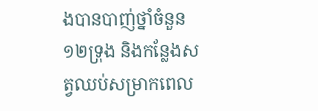ងបានបាញ់ថ្នាំចំនួន ១២ទ្រុង និងកន្លែងសត្វឈប់សម្រាកពេល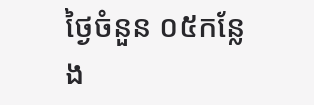ថ្ងៃចំនួន ០៥កន្លែង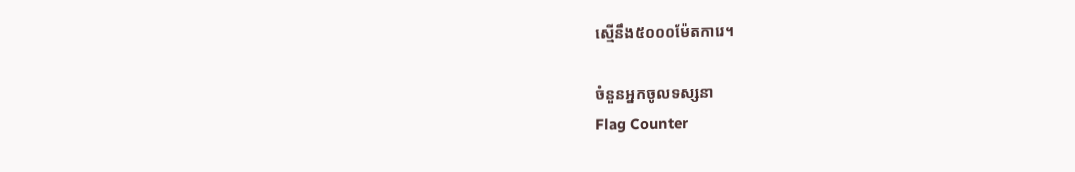ស្មើនឹង៥០០០ម៉ែតការេ។

ចំនួនអ្នកចូលទស្សនា
Flag Counter